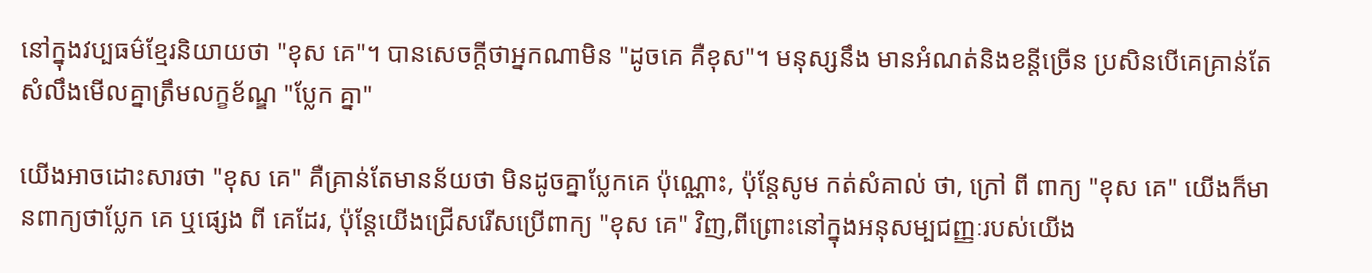នៅក្នុងវប្បធម៌ខ្មែរនិយាយថា "ខុស គេ"។ បានសេចក្ដីថាអ្នកណាមិន "ដូចគេ គឺខុស"។ មនុស្សនឹង មានអំណត់និងខន្តីច្រើន ប្រសិនបើគេគ្រាន់តែសំលឹងមើលគ្នាត្រឹមលក្ខខ័ណ្ឌ "ប្លែក គ្នា"

យើងអាចដោះសារថា "ខុស គេ" គឺគ្រាន់តែមានន័យថា មិនដូចគ្នាប្លែកគេ ប៉ុណ្ណោះ, ប៉ុន្តែសូម កត់សំគាល់ ថា, ក្រៅ ពី ពាក្យ "ខុស គេ" យើងក៏មានពាក្យថាប្លែក គេ ឬផ្សេង ពី គេដែរ, ប៉ុន្តែយើងជ្រើសរើសប្រើពាក្យ "ខុស គេ" វិញ,ពីព្រោះនៅក្នុងអនុសម្បជញ្ញៈរបស់យើង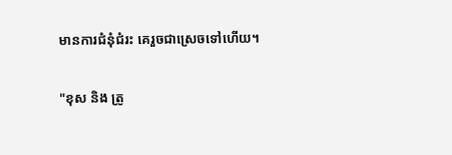មានការជំនុំជំរះ គេរួចជាស្រេចទៅហើយ។

"ខុស និង ត្រូ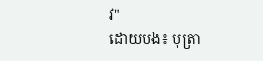វ"
ដោយបង៖ បុត្រា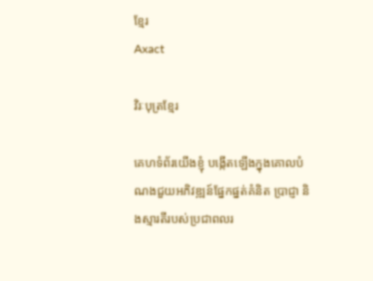ខ្មែរ
Axact

វិរៈបុត្រខ្មែរ

គេហទំព័រយើងខ្ញុំ បង្កើតឡើងក្នុងគោលបំណងជួយអភិវឌ្ឍន៍ផ្នែកផ្នត់គំនិត ប្រាជ្ញា និងស្មារតីរបស់ប្រជាពលរ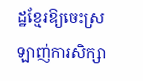ដ្ឋខ្មែរឱ្យចេះស្រឡាញ់ការសិក្សា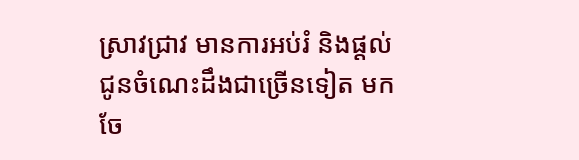ស្រាវជ្រាវ មានការអប់រំ និងផ្តល់ជូនចំណេះដឹងជាច្រើនទៀត មកចែ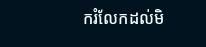ករំលែកដល់មិ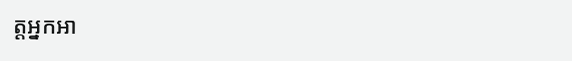ត្តអ្នកអា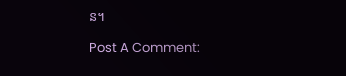ន។

Post A Comment: